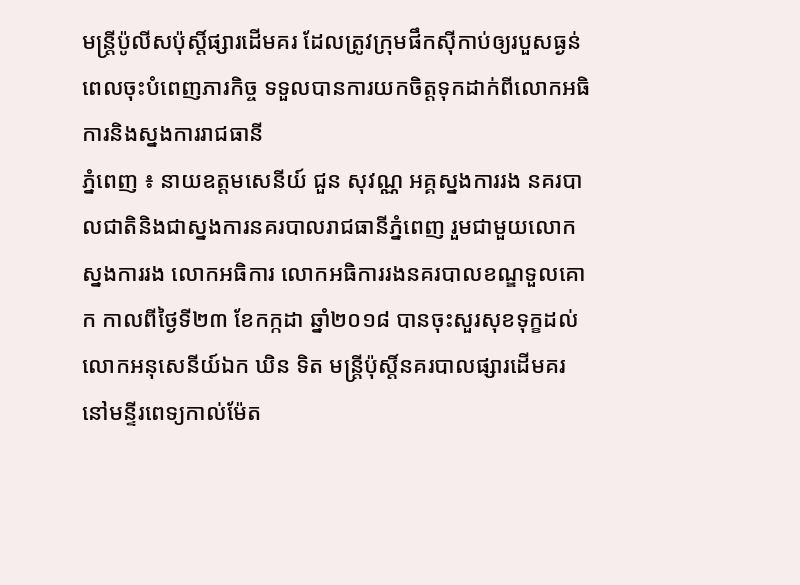មន្ត្រីប៉ូលីសប៉ុស្តិ៍ផ្សារដើមគរ ដែលត្រូវក្រុមផឹកស៊ីកាប់ឲ្យរបួសធ្ងន់ ពេលចុះបំពេញភារកិច្ច ទទួលបានការយកចិត្តទុកដាក់ពីលោកអធិការនិងស្នងការរាជធានី
ភ្នំពេញ ៖ នាយឧត្តមសេនីយ៍ ជួន សុវណ្ណ អគ្គស្នងការរង នគរបាលជាតិនិងជាស្នងការនគរបាលរាជធានីភ្នំពេញ រួមជាមួយលោកស្នងការរង លោកអធិការ លោកអធិការរងនគរបាលខណ្ឌទួលគោក កាលពីថ្ងៃទី២៣ ខែកក្កដា ឆ្នាំ២០១៨ បានចុះសួរសុខទុក្ខដល់លោកអនុសេនីយ៍ឯក ឃិន ទិត មន្រ្តីប៉ុស្តិ៍នគរបាលផ្សារដើមគរ នៅមន្ទីរពេទ្យកាល់ម៉ែត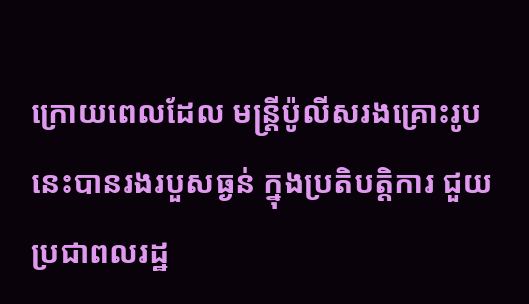ក្រោយពេលដែល មន្ត្រីប៉ូលីសរងគ្រោះរូបនេះបានរងរបួសធ្ងន់ ក្នុងប្រតិបត្តិការ ជួយប្រជាពលរដ្ឋ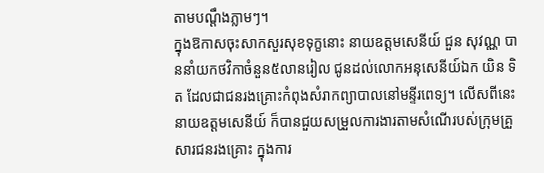តាមបណ្តឹងភ្លាមៗ។
ក្នុងឱកាសចុះសាកសួរសុខទុក្ខនោះ នាយឧត្តមសេនីយ៍ ជួន សុវណ្ណ បាននាំយកថវិកាចំនួន៥លានរៀល ជូនដល់លោកអនុសេនីយ៍ឯក យិន ទិត ដែលជាជនរងគ្រោះកំពុងសំរាកព្យាបាលនៅមន្ទីរពេទ្យ។ លើសពីនេះ នាយឧត្តមសេនីយ៍ ក៏បានជួយសម្រួលការងារតាមសំណើរបស់ក្រុមគ្រួសារជនរងគ្រោះ ក្នុងការ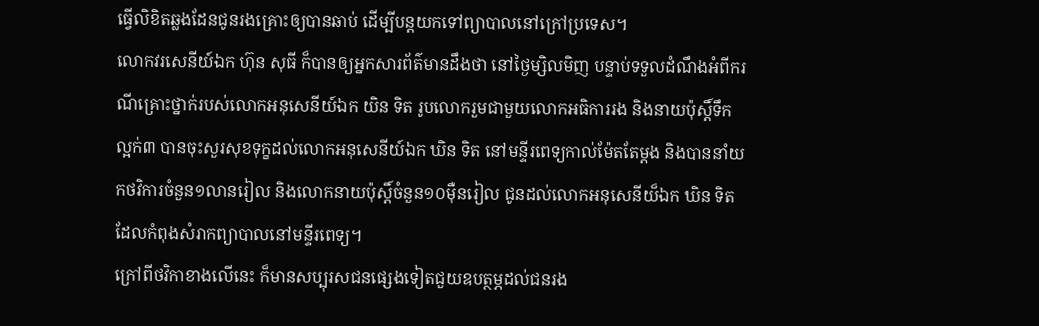ធ្វើលិខិតឆ្លងដែនជូនរងគ្រោះឲ្យបានឆាប់ ដើម្បីបន្តយកទៅព្យាបាលនៅក្រៅប្រទេស។
លោកវរសេនីយ៍ឯក ហ៊ុន សុធី ក៏បានឲ្យអ្នកសារព័ត៌មានដឹងថា នៅថ្ងៃម្សិលមិញ បន្ទាប់ទទួលដំណឹងអំពីករណីគ្រោះថ្នាក់របស់លោកអនុសេនីយ៍ឯក យិន ទិត រូបលោករួមជាមួយលោកអធិការរង និងនាយប៉ុស្តិ៍ទឹកល្អក់៣ បានចុះសួរសុខទុក្ខដល់លោកអនុសេនីយ៍ឯក ឃិន ទិត នៅមន្ទីរពេទ្យកាល់ម៉ែតតែម្តង និងបាននាំយកថវិការចំនួន១លានរៀល និងលោកនាយប៉ុស្តិ៍ចំនួន១០ម៉ឺនរៀល ជូនដល់លោកអនុសេនីយ៏ឯក ឃិន ទិត ដែលកំពុងសំរាកព្យាបាលនៅមន្ទីរពេទ្យ។
ក្រៅពីថវិកាខាងលើនេះ ក៏មានសប្បុរសជនផ្សេងទៀតជួយឧបត្ថម្ភដល់ជនរង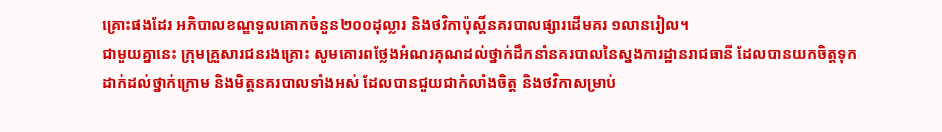គ្រោះផងដែរ អភិបាលខណ្ឌទួលគោកចំនួន២០០ដុល្លារ និងថវិកាប៉ុស្តិ៍នគរបាលផ្សារដើមគរ ១លានរៀល។
ជាមួយគ្នានេះ ក្រុមគ្រួសារជនរងគ្រោះ សូមគោរពថ្លែងអំណរគុណដល់ថ្នាក់ដឹកនាំនគរបាលនៃស្នងការដ្ឋានរាជធានី ដែលបានយកចិត្តទុកដាក់ដល់ថ្នាក់ក្រោម និងមិត្តនគរបាលទាំងអស់ ដែលបានជួយជាកំលាំងចិត្ត និងថវិកាសម្រាប់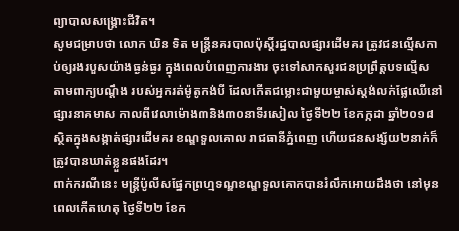ព្យាបាលសង្គ្រោះជីវិត។
សូមជម្រាបថា លោក ឃិន ទិត មន្ត្រីនគរបាលប៉ុស្តិ៍រដ្ឋបាលផ្សារដើមគរ ត្រូវជនល្មើសកាប់ឲ្យរងរបួសយ៉ាងធ្ងន់ធ្ងរ ក្នុងពេលបំពេញការងារ ចុះទៅសាកសួរជនប្រព្រឹត្តបទល្មើស តាមពាក្យបណ្តឹង របស់អ្នករត់ម៉ូតូកង់បី ដែលកើតជម្លោះជាមួយម្ចាស់ស្តង់លក់ផ្លែឈើនៅផ្សារនាគមាស កាលពីវេលាម៉ោង៣និង៣០នាទីរសៀល ថ្ងៃទី២២ ខែកក្កដា ឆ្នាំ២០១៨ សិ្ថតក្នុងសង្កាត់ផ្សារដើមគរ ខណ្ឌទួលគោល រាជធានីភ្នំពេញ ហើយជនសង្ស័យ២នាក់ក៏ត្រូវបានឃាត់ខ្លួនផងដែរ។
ពាក់ករណីនេះ មន្ត្រីប៉ូលីសផ្នែកព្រហ្មទណ្ឌខណ្ឌទួលគោកបានរំលឹកអោយដឹងថា នៅមុនពេលកើតហេតុ ថ្ងៃទី២២ ខែក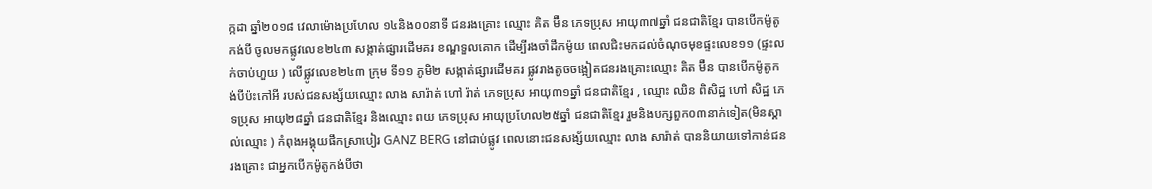ក្កដា ឆ្នាំ២០១៨ វេលាម៉ោងប្រហែល ១៤និង០០នាទី ជនរងគ្រោះ ឈ្មោះ គិត ម៊ឺន ភេទប្រុស អាយុ៣៧ឆ្នាំ ជនជាតិខ្មែរ បានបើកម៉ូតូកង់បី ចូលមកផ្លូវលេខ២៤៣ សង្កាត់ផ្សារដើមគរ ខណ្ឌទួលគោក ដើម្បីរងចាំដឹកម៉ូយ ពេលជិះមកដល់ចំណុចមុខផ្ទះលេខ១១ (ផ្ទះលក់ចាប់ហួយ ) លើផ្លូវលេខ២៤៣ ក្រុម ទី១១ ភូមិ២ សង្កាត់ផ្សារដើមគរ ផ្លូវរាងតូចចង្អៀតជនរងគ្រោះឈ្មោះ គិត ម៊ឺន បានបើកម៉ូតូកង់បីប៉ះកៅអី របស់ជនសង្ស័យឈ្មោះ លាង សារ៉ាត់ ហៅ រ៉ាត់ ភេទប្រុស អាយុ៣១ឆ្នាំ ជនជាតិខ្មែរ , ឈ្មោះ ឈិន ពិសិដ្ឋ ហៅ សិដ្ឋ ភេទប្រុស អាយុ២៨ឆ្នាំ ជនជាតិខ្មែរ និងឈ្មោះ ពយ ភេទប្រុស អាយុប្រហែល២៥ឆ្នាំ ជនជាតិខ្មែរ រួមនិងបក្សពួក០៣នាក់ទៀត(មិនស្គាល់ឈ្មោះ ) កំពុងអង្គុយផឹកស្រាបៀរ GANZ BERG នៅជាប់ផ្លូវ ពេលនោះជនសង្ស័យឈ្មោះ លាង សារ៉ាត់ បាននិយាយទៅកាន់ជនរងគ្រោះ ជាអ្នកបើកម៉ូតូកង់បីថា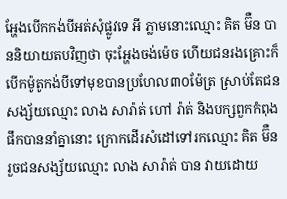អ្ហែងបើកកង់បីអត់សុំផ្លូវទេ អី ភ្លាមនោះឈ្មោះ គិត ម៊ឺន បាននិយាយតបវិញថា ចុះអ្ហែងចង់ម៉េច ហើយជនរងគ្រោះក៏បើកម៉ូតូកង់បីទៅមុខបានប្រហែល៣០ម៉ែត្រ ស្រាប់តែជនសង្ស័យឈ្មោះ លាង សារ៉ាត់ ហៅ រ៉ាត់ និងបក្សពួកកំពុងផឹកបាននាំគ្នានោះ ក្រោកដើរសំដៅទៅរកឈ្មោះ គិត ម៊ឺន រួចជនសង្ស័យឈ្មោះ លាង សារ៉ាត់ បាន វាយដោយ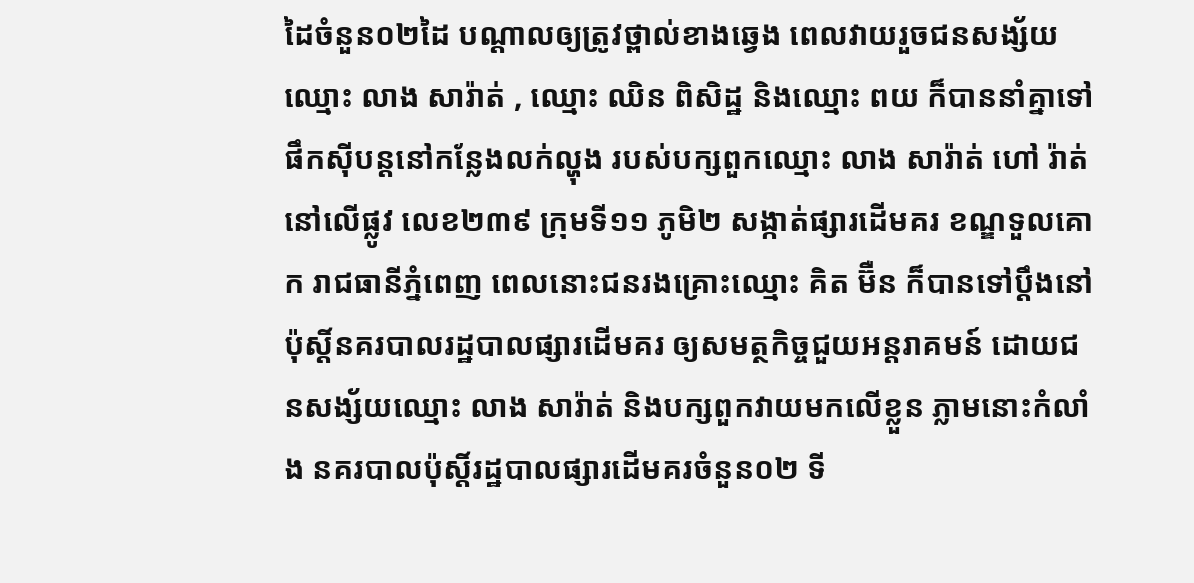ដៃចំនួន០២ដៃ បណ្ដាលឲ្យត្រូវថ្ពាល់ខាងឆ្វេង ពេលវាយរួចជនសង្ស័យឈ្មោះ លាង សារ៉ាត់ , ឈ្មោះ ឈិន ពិសិដ្ឋ និងឈ្មោះ ពយ ក៏បាននាំគ្នាទៅផឹកស៊ីបន្តនៅកន្លែងលក់ល្ហុង របស់បក្សពួកឈ្មោះ លាង សារ៉ាត់ ហៅ រ៉ាត់ នៅលើផ្លូវ លេខ២៣៩ ក្រុមទី១១ ភូមិ២ សង្កាត់ផ្សារដើមគរ ខណ្ឌទួលគោក រាជធានីភ្នំពេញ ពេលនោះជនរងគ្រោះឈ្មោះ គិត ម៊ឺន ក៏បានទៅប្ដឹងនៅប៉ុស្តិ៍នគរបាលរដ្ឋបាលផ្សារដើមគរ ឲ្យសមត្ថកិច្ចជួយអន្តរាគមន៍ ដោយជនសង្ស័យឈ្មោះ លាង សារ៉ាត់ និងបក្សពួកវាយមកលើខ្លួន ភ្លាមនោះកំលាំង នគរបាលប៉ុស្តិ៍រដ្ឋបាលផ្សារដើមគរចំនួន០២ ទី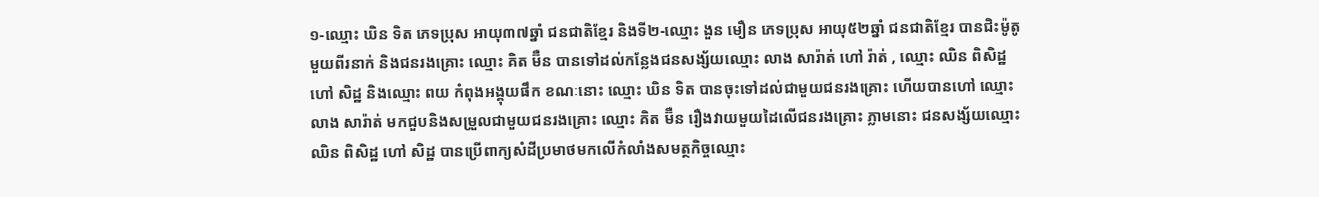១-ឈ្មោះ ឃិន ទិត ភេទប្រុស អាយុ៣៧ឆ្នាំ ជនជាតិខ្មែរ និងទី២-ឈ្មោះ ងួន មឿន ភេទប្រុស អាយុ៥២ឆ្នាំ ជនជាតិខ្មែរ បានជិះម៉ូតូមួយពីរនាក់ និងជនរងគ្រោះ ឈ្មោះ គិត ម៊ឺន បានទៅដល់កន្លែងជនសង្ស័យឈ្មោះ លាង សារ៉ាត់ ហៅ រ៉ាត់ , ឈ្មោះ ឈិន ពិសិដ្ឋ ហៅ សិដ្ឋ និងឈ្មោះ ពយ កំពុងអង្គុយផឹក ខណៈនោះ ឈ្មោះ ឃិន ទិត បានចុះទៅដល់ជាមួយជនរងគ្រោះ ហើយបានហៅ ឈ្មោះ លាង សារ៉ាត់ មកជួបនិងសម្រួលជាមួយជនរងគ្រោះ ឈ្មោះ គិត ម៊ឺន រឿងវាយមួយដៃលើជនរងគ្រោះ ភ្លាមនោះ ជនសង្ស័យឈ្មោះ ឈិន ពិសិដ្ឋ ហៅ សិដ្ឋ បានប្រើពាក្យសំដីប្រមាថមកលើកំលាំងសមត្ថកិច្ចឈ្មោះ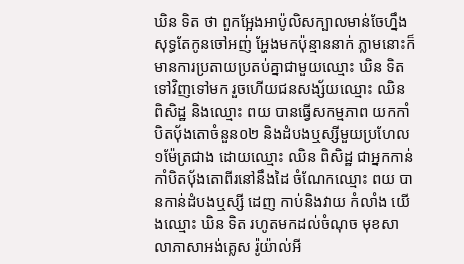ឃិន ទិត ថា ពួកអ្អែងអាប៉ូលិសក្បាលមាន់ចែហ្នឹងសុទ្ធតែកូនចៅអញ់ អ្ហែងមកប៉ុន្មាននាក់ ភ្លាមនោះក៏មានការប្រតាយប្រតប់គ្នាជាមួយឈ្មោះ ឃិន ទិត ទៅវិញទៅមក រួចហើយជនសង្ស័យឈ្មោះ ឈិន ពិសិដ្ឋ និងឈ្មោះ ពយ បានធ្វើសកម្មភាព យកកាំបិតបុ័ងតោចំនួន០២ និងដំបងឬស្សីមួយប្រហែល១ម៉ែត្រជាង ដោយឈ្មោះ ឈិន ពិសិដ្ឋ ជាអ្នកកាន់កាំបិតបុ័ងតោពីរនៅនឹងដៃ ចំណែកឈ្មោះ ពយ បានកាន់ដំបងឬស្សី ដេញ កាប់និងវាយ កំលាំង យើងឈ្មោះ ឃិន ទិត រហូតមកដល់ចំណុច មុខសាលាភាសាអង់គ្លេស រ៉ូយ៉ាល់អី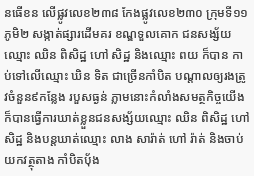នធើខន លើផ្លូវលេខ២៣៨ កែងផ្លូវលេខ២៣០ ក្រុមទី១១ ភូមិ២ សង្កាត់ផ្សារដើមគរ ខណ្ឌទួលគោក ជនសង្ស័យឈ្មោះ ឈិន ពិសិដ្ឋ ហៅ សិដ្ឋ និងឈ្មោះ ពយ ក៏បាន កាប់ទៅលើឈ្មោះ ឃិន ទិត ជាច្រើនកាំបិត បណ្ដាលឲ្យរងត្រូវចំនួន៩កន្លែង របួសធ្ងន់ ភ្លាមនោះកំលាំងសមត្ថកិច្ចយើងក៏បានធ្វើការឃាត់ខ្លួនជនសង្ស័យឈ្មោះ ឈិន ពិសិដ្ឋ ហៅ សិដ្ឋ និងបន្តឃាត់ឈ្មោះ លាង សារ៉ាត់ ហៅ រ៉ាត់ និងចាប់យកវត្ថុតាង កាំបិតបុ័ង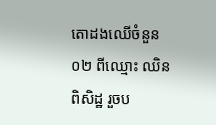តោដងឈើចំនួន០២ ពីឈ្មោះ ឈិន ពិសិដ្ឋ រួចប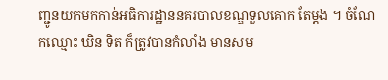ញ្ជូនយកមកកាន់អធិការដ្ឋាននគរបាលខណ្ឌទួលគោក តែម្ដង ។ ចំណែកឈ្មោះ ឃិន ទិត ក៏ត្រូវបានកំលាំង មានសម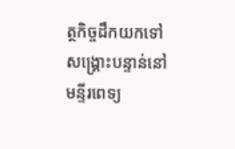ត្ថកិច្ចដឹកយកទៅសង្គ្រោះបន្ទាន់នៅមន្ទីរពេទ្យ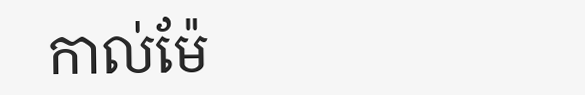កាល់ម៉ែ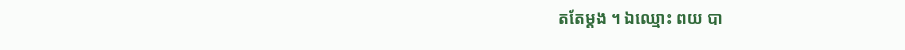តតែម្ដង ។ ឯឈ្មោះ ពយ បា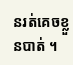នរត់គេចខ្លួនបាត់ ។